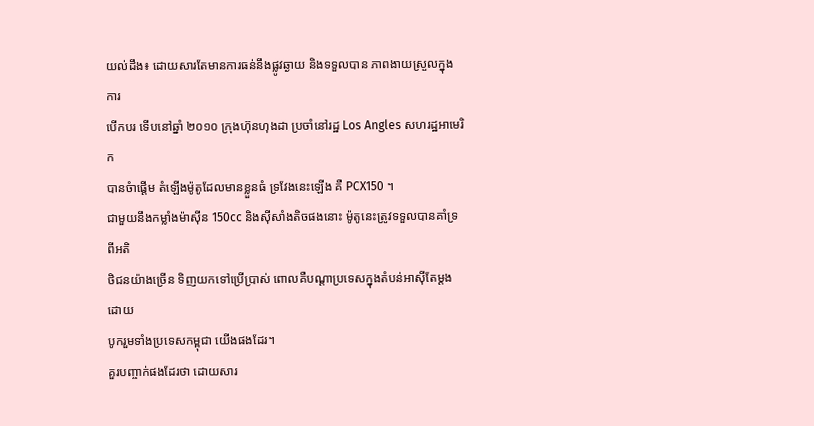យល់ដឹង៖ ដោយសារតែមានការធន់នឹងផ្លូវឆ្ងាយ និងទទួលបាន ភាពងាយស្រួលក្នុងការ
បើកបរ ទើបនៅឆ្នាំ ២០១០ ក្រុងហ៊ុនហុងដា ប្រចាំនៅរដ្ឋ Los Angles សហរដ្ឋអាមេរិក
បានចំាផ្ដើម តំឡើងម៉ូតូដែលមានខ្លួនធំ ទ្រវែងនេះឡើង គឺ PCX150 ។
ជាមួយនឹងកម្លាំងម៉ាស៊ីន 150cc និងស៊ីសាំងតិចផងនោះ ម៉ូតូនេះត្រូវទទួលបានគាំទ្រពីអតិ
ថិជនយ៉ាងច្រើន ទិញយកទៅប្រើបា្រស់ ពោលគឺបណ្ដាប្រទេសក្នុងតំបន់អាស៊ីតែម្ដង ដោយ
បូករួមទាំងប្រទេសកម្ពុជា យើងផងដែរ។
គួរបញ្ចាក់ផងដែរថា ដោយសារ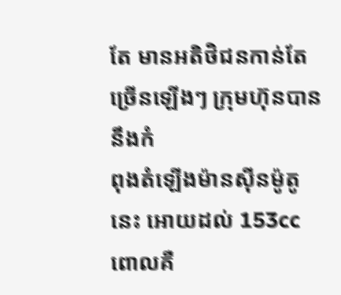តែ មានអតិថិជនកាន់តែច្រើនឡើងៗ ក្រុមហ៊ុនបាននឹងកំ
ពុងតំឡើងម៉ានស៊ីនម៉ូតូនេះ អោយដល់ 153cc ពោលគឺ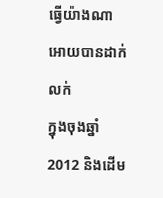ធ្វើយ៉ាងណា អោយបានដាក់លក់
ក្នុងចុងឆ្នាំ2012 និងដើម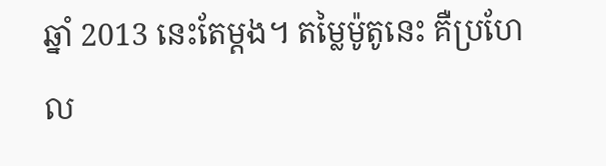ឆ្នាំ 2013 នេះតែម្ដង។ តម្លៃម៉ូតូនេះ គឺប្រហែល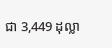ជា 3,449 ដុល្លា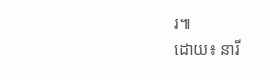រ៕
ដោយ៖ នារី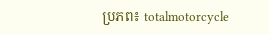ប្រភព៖ totalmotorcycle